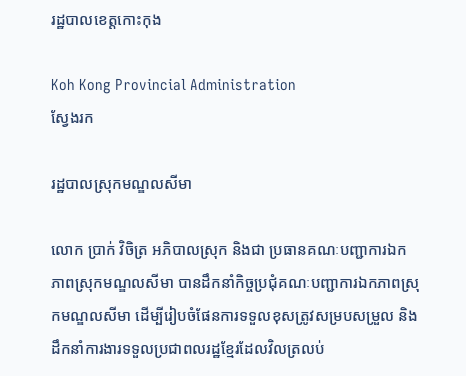រដ្ឋបាលខេត្តកោះកុង

Koh Kong Provincial Administration
ស្វែងរក

រដ្ឋបាលស្រុកមណ្ឌលសីមា

លោក ប្រាក់ វិចិត្រ អភិបាលស្រុក និងជា ប្រធានគណៈបញ្ជាការឯកភាពស្រុកមណ្ឌលសីមា បានដឹកនាំកិច្ចប្រជុំគណៈបញ្ជាការឯកភាពស្រុកមណ្ឌលសីមា ដើម្បីរៀបចំផែនការទទួលខុសត្រូវសម្របសម្រួល និងដឹកនាំការងារទទួលប្រជាពលរដ្ឋខ្មែរដែលវិលត្រលប់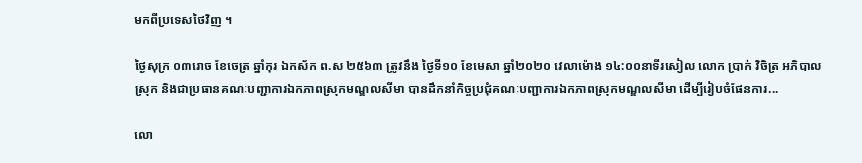មកពីប្រទេសថៃវិញ ។

ថ្ងៃសុក្រ ០៣រោច ខែចេត្រ ឆ្នាំកុរ ឯកស័ក ព.ស ២៥៦៣ ត្រូវនឹង ថ្ងៃទី១០ ខែមេសា ឆ្នាំ២០២០ វេលាម៉ោង ១៤:០០នាទីរសៀល លោក ប្រាក់ វិចិត្រ អភិបាលស្រុក និងជាប្រធានគណៈបញ្ជាការឯកភាពស្រុកមណ្ឌលសីមា បានដឹកនាំកិច្ចប្រជុំគណៈបញ្ជាការឯកភាពស្រុកមណ្ឌលសីមា ដើម្បីរៀបចំផែនការ...

លោ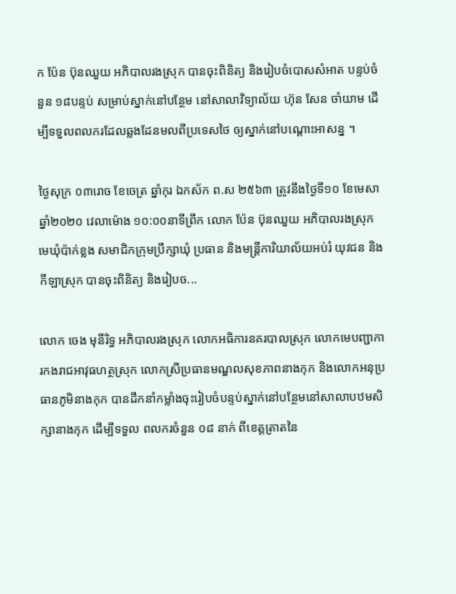ក ប៉ែន ប៊ុនឈួយ អភិបាលរងស្រុក បានចុះពិនិត្យ និងរៀបចំបោសសំអាត បន្ទប់ចំនួន ១៨បន្ទប់ សម្រាប់ស្នាក់នៅបន្ថែម នៅសាលាវិទ្យាល័យ ហ៊ុន សែន ចាំយាម ដើម្បីទទួលពលករដែលឆ្លងដែនមលពីប្រទេសថៃ ឲ្យស្នាក់នៅបណ្ដោះអាសន្ន ។

ថ្ងៃសុក្រ ០៣រោច ខែចេត្រ ឆ្នាំកុរ ឯកស័ក ព.ស ២៥៦៣ ត្រូវនឹងថ្ងៃទី១០ ខែមេសា ឆ្នាំ២០២០ វេលាម៉ោង ១០:០០នាទីព្រឹក លោក ប៉ែន ប៊ុនឈួយ អភិបាលរងស្រុក មេឃុំប៉ាក់ខ្លង សមាជិកក្រុមប្រឹក្សាឃុំ ប្រធាន និងមន្រ្តីការិយាល័យអប់រំ យុវជន និងកីឡាស្រុក បានចុះពិនិត្យ និងរៀបច...

លោក ចេង មុនីរិទ្ធ អភិបាលរងស្រុក លោកអធិការនគរបាលស្រុក លោកមេបញ្ជាការកងរាជអាវុធហត្ថស្រុក លោកស្រីប្រធានមណ្ឌលសុខភាពនាងកុក និងលោកអនុប្រធានភូមិនាងកុក បានដឹកនាំកម្លាំងចុះរៀបចំបន្ទប់ស្នាក់នៅបន្ថែមនៅសាលាបឋមសិក្សានាងកុក ដើម្បីទទួល ពលករចំនួន ០៨ នាក់ ពីខេត្តត្រាតនៃ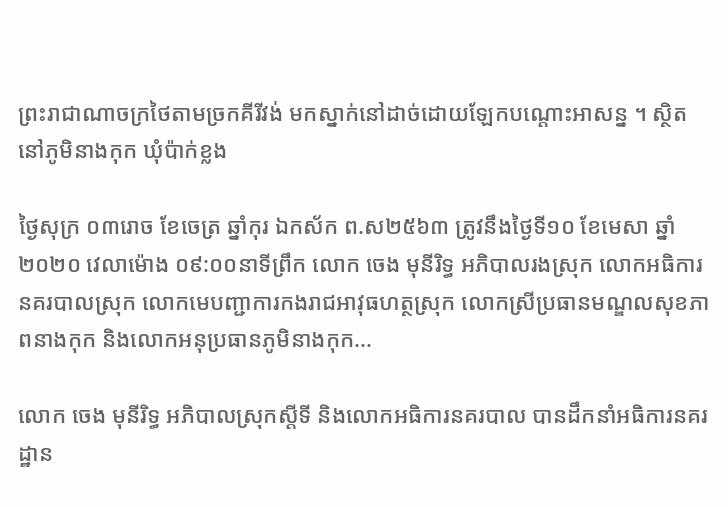ព្រះរាជាណាចក្រថៃតាមច្រកគីរីវង់ មកស្នាក់នៅដាច់ដោយឡែកបណ្តោះអាសន្ន ។ ស្ថិតនៅភូមិនាងកុក ឃុំប៉ាក់ខ្លង

ថ្ងៃសុក្រ ០៣រោច ខែចេត្រ ឆ្នាំកុរ ឯកស័ក ព.ស២៥៦៣ ត្រូវនឹងថ្ងៃទី១០ ខែមេសា ឆ្នាំ២០២០ វេលាម៉ោង ០៩:០០នាទីព្រឹក លោក ចេង មុនីរិទ្ធ អភិបាលរងស្រុក លោកអធិការនគរបាលស្រុក លោកមេបញ្ជាការកងរាជអាវុធហត្ថស្រុក លោកស្រីប្រធានមណ្ឌលសុខភាពនាងកុក និងលោកអនុប្រធានភូមិនាងកុក...

លោក ចេង មុនីរិទ្ធ អភិបាលស្រុកស្ដីទី និងលោកអធិការនគរបាល បានដឹកនាំអធិការនគរដ្ឋាន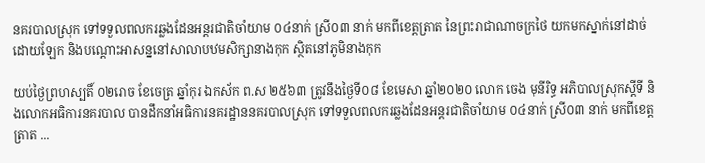នគរបាលស្រុក ទៅទទួលពលករឆ្លងដែនអន្តរជាតិចាំយាម ០៤នាក់ ស្រី០៣ នាក់ មកពីខេត្តត្រាត នៃព្រះរាជាណាចក្រថៃ យកមកស្នាក់នៅដាច់ដោយឡែក និងបណ្តោះអាសន្ននៅសាលាបឋមសិក្សានាងកុក ស្ថិតនៅភូមិនាងកុក

យប់ថ្ងៃព្រហស្បតិ៍ ០២រោច ខែចេត្រ ឆ្នាំកុរ ឯកស័ក ព.ស ២៥៦៣ ត្រូវនឹងថ្ងៃទី០៨ ខែមេសា ឆ្នាំ២០២០ លោក ចេង មុនីរិទ្ធ អភិបាលស្រុកស្ដីទី និងលោកអធិការនគរបាល បានដឹកនាំអធិការនគរដ្ឋាននគរបាលស្រុក ទៅទទួលពលករឆ្លងដែនអន្តរជាតិចាំយាម ០៤នាក់ ស្រី០៣ នាក់ មកពីខេត្តត្រាត ...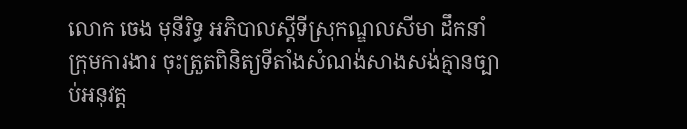លោក ចេង មុនីរិទ្ធ អភិបាលស្ដីទីស្រុកណ្ឌលសីមា ដឹកនាំក្រុមការងារ ចុះត្រួតពិនិត្យទីតាំងសំណង់សាងសង់គ្មានច្បាប់អនុវត្ត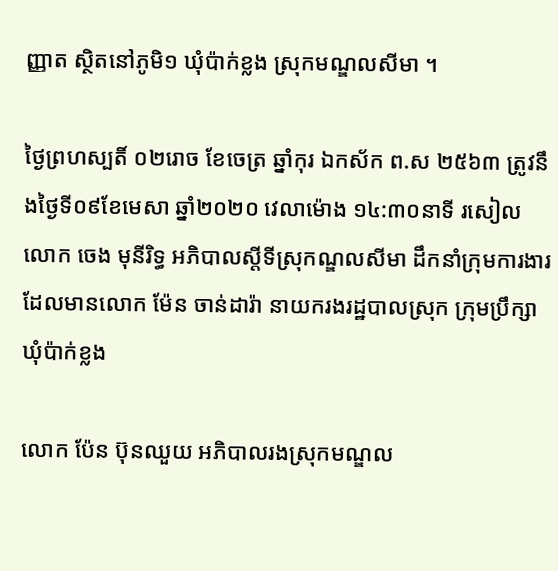ញ្ញាត ស្ថិតនៅភូមិ១ ឃុំប៉ាក់ខ្លង ស្រុកមណ្ឌលសីមា ។

ថ្ងៃព្រហស្បតិ៍ ០២រោច ខែចេត្រ ឆ្នាំកុរ ឯកស័ក ព.ស ២៥៦៣ ត្រូវនឹងថ្ងៃទី០៩ខែមេសា ឆ្នាំ២០២០ វេលាម៉ោង ១៤:៣០នាទី រសៀល លោក ចេង មុនីរិទ្ធ អភិបាលស្ដីទីស្រុកណ្ឌលសីមា ដឹកនាំក្រុមការងារ ដែលមានលោក ម៉ែន ចាន់ដារ៉ា នាយករងរដ្ឋបាលស្រុក ក្រុមប្រឹក្សាឃុំប៉ាក់ខ្លង

លោក ប៉ែន ប៊ុនឈួយ អភិបាលរងស្រុកមណ្ឌល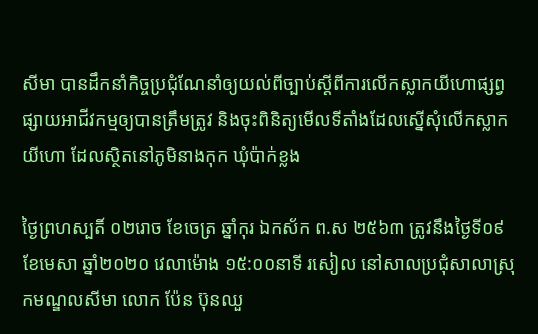សីមា បានដឹកនាំកិច្ចប្រជុំណែនាំឲ្យយល់ពីច្បាប់ស្ដីពីការលើកស្លាកយីហោផ្សព្វផ្សាយអាជីវកម្មឲ្យបានត្រឹមត្រូវ និងចុះពិនិត្យមើលទីតាំងដែលស្នើសុំលើកស្លាកយីហោ ដែលស្ថិតនៅភូមិនាងកុក ឃុំប៉ាក់ខ្លង

ថ្ងៃព្រហស្បតិ៍ ០២រោច ខែចេត្រ ឆ្នាំកុរ ឯកស័ក ព.ស ២៥៦៣ ត្រូវនឹងថ្ងៃទី០៩ ខែមេសា ឆ្នាំ២០២០ វេលាម៉ោង ១៥:០០នាទី រសៀល នៅសាលប្រជុំសាលាស្រុកមណ្ឌលសីមា លោក ប៉ែន ប៊ុនឈួ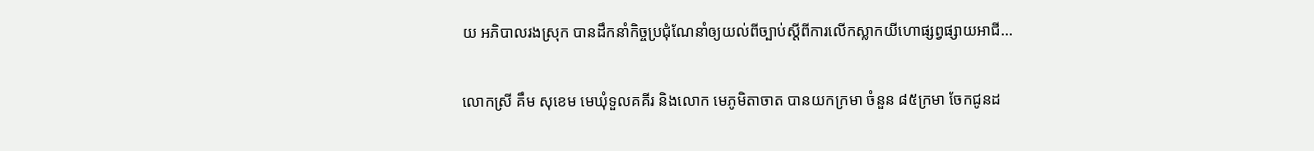យ អភិបាលរងស្រុក បានដឹកនាំកិច្ចប្រជុំណែនាំឲ្យយល់ពីច្បាប់ស្ដីពីការលើកស្លាកយីហោផ្សព្វផ្សាយអាជី...

លោកស្រី គឹម សុខេម មេឃុំទួលគគីរ និងលោក មេភូមិតាចាត បានយកក្រមា ចំនួន ៨៥ក្រមា ចែកជូនដ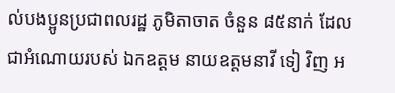ល់បងប្អូនប្រជាពលរដ្ឋ ភូមិតាចាត ចំនួន ៨៥នាក់ ដែលជាអំណោយរបស់ ឯកឧត្តម នាយឧត្តមនាវី ទៀ វិញ អ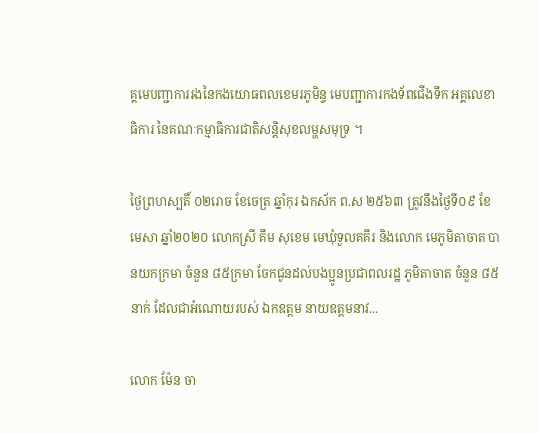គ្គមេបញ្ជាការរងនៃកងយោធពលខេមរភូមិន្ទ មេបញ្ជាការកងទ័ពជើងទឹក អគ្គលេខាធិការ នៃគណៈកម្មាធិការជាតិសន្តិសុខលម្ហសមុទ្រ ។

ថ្ងៃព្រហស្បតិ៍ ០២រោច ខែចេត្រ ឆ្នាំកុរ ឯកស័ក ព.ស ២៥៦៣ ត្រូវនឹងថ្ងៃទី០៩ ខែមេសា ឆ្នាំ២០២០ លោកស្រី គឹម សុខេម មេឃុំទួលគគីរ និងលោក មេភូមិតាចាត បានយកក្រមា ចំនួន ៨៥ក្រមា ចែកជូនដល់បងប្អូនប្រជាពលរដ្ឋ ភូមិតាចាត ចំនួន ៨៥នាក់ ដែលជាអំណោយរបស់ ឯកឧត្តម នាយឧត្តមនាវ...

លោក ម៉ែន ចា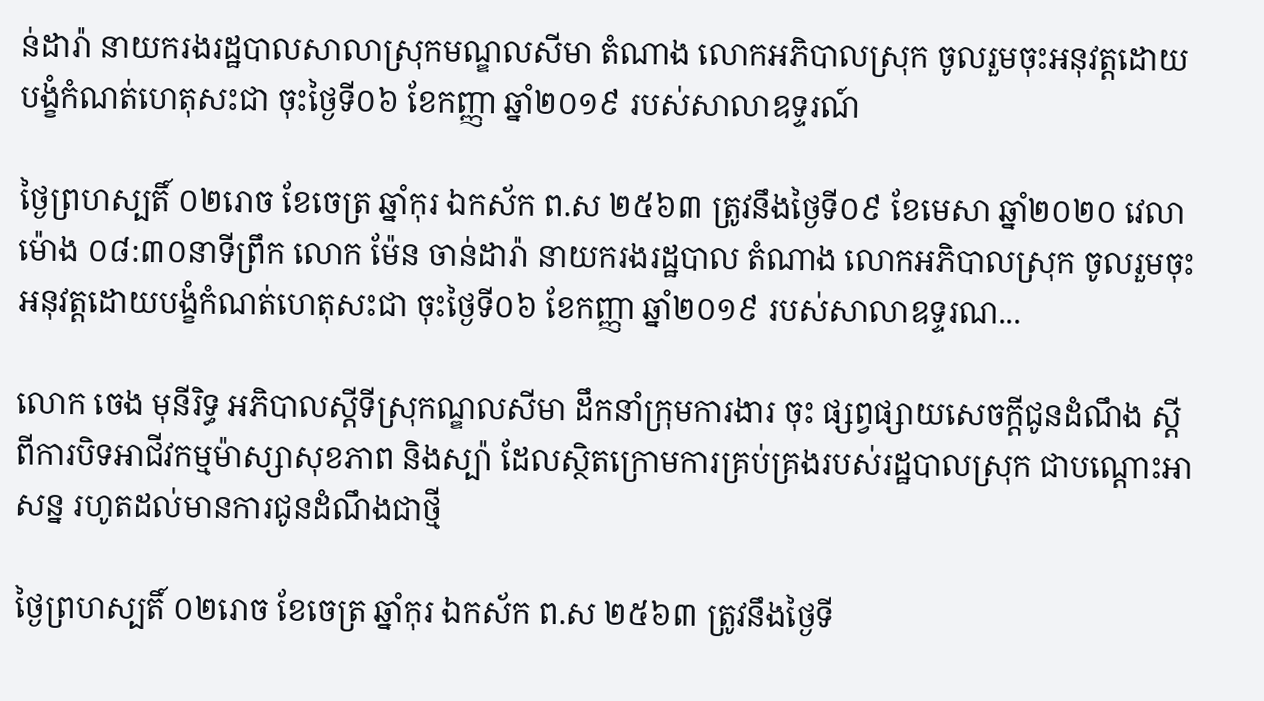ន់ដារ៉ា នាយករងរដ្ឋបាលសាលាស្រុកមណ្ឌលសីមា តំណាង លោកអភិបាលស្រុក ចូលរួមចុះអនុវត្តដោយបង្ខំកំណត់ហេតុសះជា ចុះថ្ងៃទី០៦ ខែកញ្ញា ឆ្នាំ២០១៩ របស់សាលាឧទ្ទរណ៍

ថ្ងៃព្រហស្បតិ៍ ០២រោច ខែចេត្រ ឆ្នាំកុរ ឯកស័ក ព.ស ២៥៦៣ ត្រូវនឹងថ្ងៃទី០៩ ខែមេសា ឆ្នាំ២០២០ វេលាម៉ោង ០៨:៣០នាទីព្រឹក លោក ម៉ែន ចាន់ដារ៉ា នាយករងរដ្ឋបាល តំណាង លោកអភិបាលស្រុក ចូលរួមចុះអនុវត្តដោយបង្ខំកំណត់ហេតុសះជា ចុះថ្ងៃទី០៦ ខែកញ្ញា ឆ្នាំ២០១៩ របស់សាលាឧទ្ទរណ...

លោក ចេង មុនីរិទ្ធ អភិបាលស្ដីទីស្រុកណ្ឌលសីមា ដឹកនាំក្រុមការងារ ចុះ ផ្សព្វផ្សាយសេចក្ដីជូនដំណឹង ស្ដីពីការបិទអាជីវកម្មម៉ាស្សាសុខភាព និងស្ប៉ា ដែលស្ថិតក្រោមការគ្រប់គ្រងរបស់រដ្ឋបាលស្រុក ជាបណ្ដោះអាសន្ន រហូតដល់មានការជូនដំណឹងជាថ្មី

ថ្ងៃព្រហស្បតិ៍ ០២រោច ខែចេត្រ ឆ្នាំកុរ ឯកស័ក ព.ស ២៥៦៣ ត្រូវនឹងថ្ងៃទី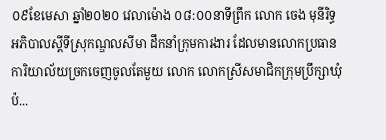០៩ខែមេសា ឆ្នាំ២០២០ វេលាម៉ោង ០៨:០០នាទីព្រឹក លោក ចេង មុនីរិទ្ធ អភិបាលស្ដីទីស្រុកណ្ឌលសីមា ដឹកនាំក្រុមការងារ ដែលមានលោកប្រធានការិយាល័យច្រកចេញចូលតែមួយ លោក លោកស្រីសមាជិកក្រុមប្រឹក្សាឃុំប៉...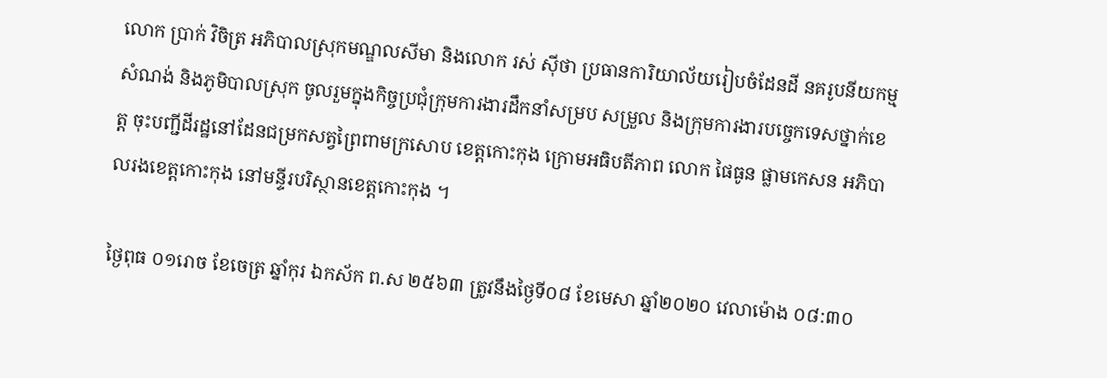លោក ប្រាក់ វិចិត្រ អភិបាលស្រុកមណ្ឌលសីមា និងលោក រស់ ស៊ីថា ប្រធានការិយាល័យរៀបចំដែនដី នគរូបនីយកម្ម សំណង់ និងភូមិបាលស្រុក ចូលរួមក្នុងកិច្ចប្រជុំក្រុមការងារដឹកនាំសម្រប សម្រួល និងក្រុមការងារបច្ចេកទេសថ្នាក់ខេត្ត ចុះបញ្ជីដីរដ្ឋនៅដែនជម្រកសត្វព្រៃពាមក្រសោប ខេត្តកោះកុង ក្រោមអធិបតីភាព លោក ផៃធូន ផ្លាមកេសន អភិបាលរងខេត្តកោះកុង នៅមន្ទីរបរិស្ថានខេត្តកោះកុង ។

ថ្ងៃពុធ ០១រោច ខែចេត្រ ឆ្នាំកុរ ឯកស័ក ព.ស ២៥៦៣ ត្រូវនឹងថ្ងៃទី០៨ ខែមេសា ឆ្នាំ២០២០ វេលាម៉ោង ០៨:៣០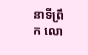នាទីព្រឹក លោ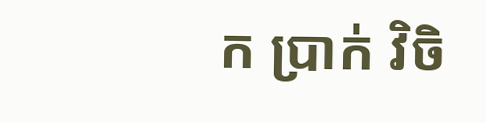ក ប្រាក់ វិចិ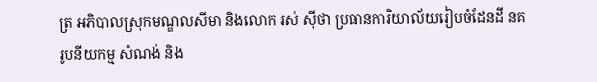ត្រ អភិបាលស្រុកមណ្ឌលសីមា និងលោក រស់ ស៊ីថា ប្រធានការិយាល័យរៀបចំដែនដី នគរូបនីយកម្ម សំណង់ និង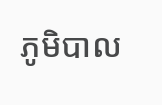ភូមិបាល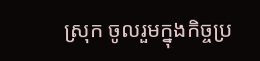ស្រុក ចូលរួមក្នុងកិច្ចប្រ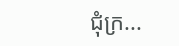ជុំក្រ...